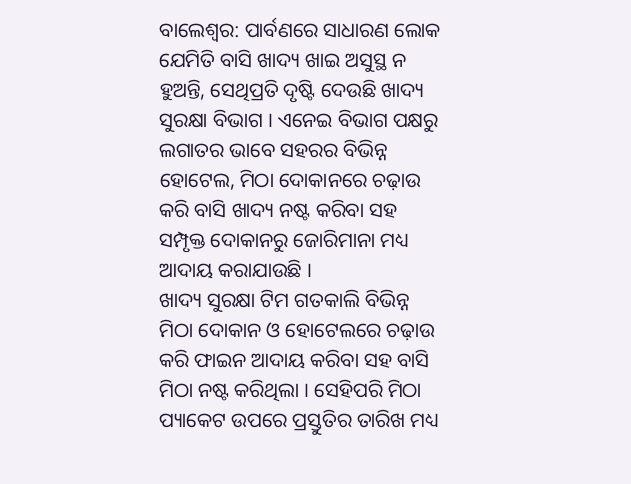ବାଲେଶ୍ବର: ପାର୍ବଣରେ ସାଧାରଣ ଲୋକ ଯେମିତି ବାସି ଖାଦ୍ୟ ଖାଇ ଅସୁସ୍ଥ ନ ହୁଅନ୍ତି, ସେଥିପ୍ରତି ଦୃଷ୍ଟି ଦେଉଛି ଖାଦ୍ୟ ସୁରକ୍ଷା ବିଭାଗ । ଏନେଇ ବିଭାଗ ପକ୍ଷରୁ ଲଗାତର ଭାବେ ସହରର ବିଭିନ୍ନ ହୋଟେଲ, ମିଠା ଦୋକାନରେ ଚଢ଼ାଉ କରି ବାସି ଖାଦ୍ୟ ନଷ୍ଟ କରିବା ସହ ସମ୍ପୃକ୍ତ ଦୋକାନରୁ ଜୋରିମାନା ମଧ୍ୟ ଆଦାୟ କରାଯାଉଛି ।
ଖାଦ୍ୟ ସୁରକ୍ଷା ଟିମ ଗତକାଲି ବିଭିନ୍ନ ମିଠା ଦୋକାନ ଓ ହୋଟେଲରେ ଚଢ଼ାଉ କରି ଫାଇନ ଆଦାୟ କରିବା ସହ ବାସି ମିଠା ନଷ୍ଟ କରିଥିଲା । ସେହିପରି ମିଠା ପ୍ୟାକେଟ ଉପରେ ପ୍ରସ୍ତୁତିର ତାରିଖ ମଧ୍ୟ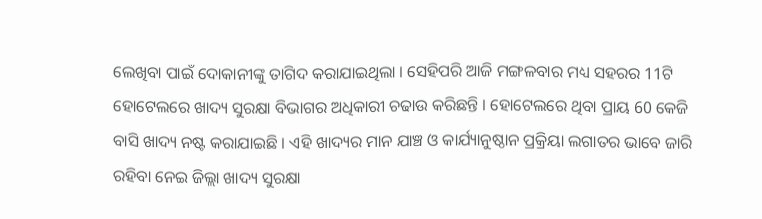ଲେଖିବା ପାଇଁ ଦୋକାନୀଙ୍କୁ ତାଗିଦ କରାଯାଇଥିଲା । ସେହିପରି ଆଜି ମଙ୍ଗଳବାର ମଧ୍ୟ ସହରର 11ଟି ହୋଟେଲରେ ଖାଦ୍ୟ ସୁରକ୍ଷା ବିଭାଗର ଅଧିକାରୀ ଚଢାଉ କରିଛନ୍ତି । ହୋଟେଲରେ ଥିବା ପ୍ରାୟ 60 କେଜି ବାସି ଖାଦ୍ୟ ନଷ୍ଟ କରାଯାଇଛି । ଏହି ଖାଦ୍ୟର ମାନ ଯାଞ୍ଚ ଓ କାର୍ଯ୍ୟାନୁଷ୍ଠାନ ପ୍ରକ୍ରିୟା ଲଗାତର ଭାବେ ଜାରି ରହିବା ନେଇ ଜିଲ୍ଲା ଖାଦ୍ୟ ସୁରକ୍ଷା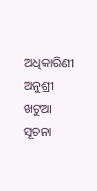ଅଧିକାରିଣୀ ଅନୁଶ୍ରୀ ଖଟୁଆ ସୂଚନା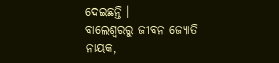ଦେଇଛନ୍ତି ।
ବାଲେଶ୍ବରରୁ ଜୀବନ ଜ୍ୟୋତି ନାୟକ,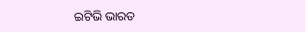ଇଟିଭି ଭାରତ